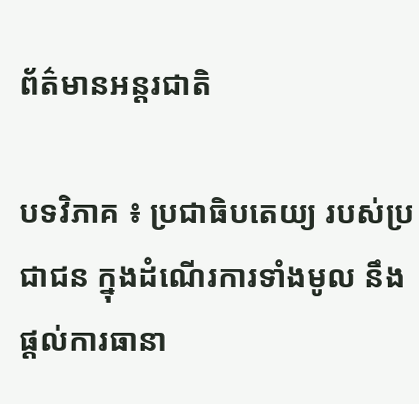ព័ត៌មានអន្តរជាតិ

បទវិភាគ ៖ ប្រជាធិបតេយ្យ របស់ប្រជាជន ក្នុងដំណើរការទាំងមូល នឹងផ្តល់ការធានា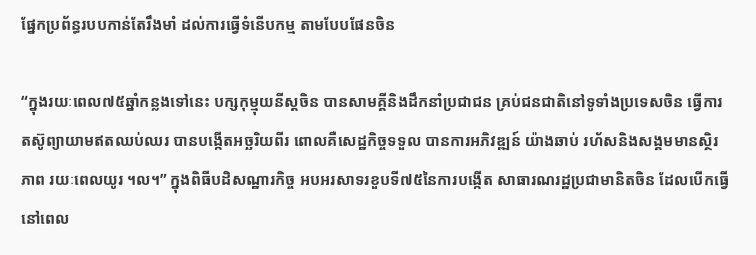ផ្នែកប្រព័ន្ធរបបកាន់តែរឹងមាំ ដល់ការធ្វើទំនើបកម្ម តាមបែបផែនចិន

“ក្នុងរយៈពេល៧៥ឆ្នាំកន្លងទៅនេះ បក្សកុម្មុយនីស្តចិន បានសាមគ្គីនិងដឹកនាំប្រជាជន គ្រប់ជនជាតិនៅទូទាំងប្រទេសចិន ធ្វើការតស៊ូព្យាយាមឥតឈប់ឈរ បានបង្កើតអច្ឆរិយពីរ ពោលគឺសេដ្ឋកិច្ចទទួល បានការអភិវឌ្ឍន៍ យ៉ាងឆាប់ រហ័សនិងសង្គមមានស្ថិរភាព រយៈពេលយូរ ។ល។” ក្នុងពិធីបដិសណ្ឋារកិច្ច អបអរសាទរខួបទី៧៥នៃការបង្កើត សាធារណរដ្ឋប្រជាមានិតចិន ដែលបើកធ្វើនៅពេល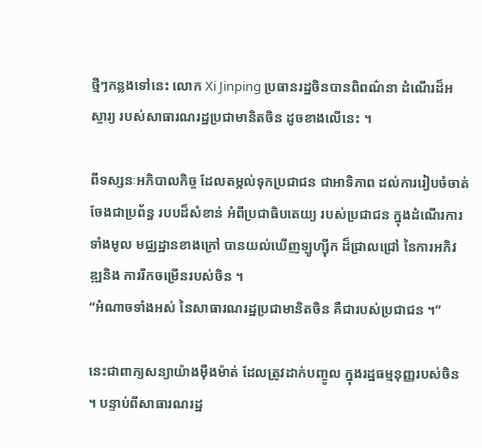ថ្មីៗកន្លងទៅនេះ លោក Xi Jinping ប្រធានរដ្ឋចិនបានពិពណ៌នា ដំណើរដ៏អស្ចារ្យ របស់សាធារណរដ្ឋប្រជាមានិតចិន ដូចខាងលើនេះ ។

ពីទស្សនៈអភិបាលកិច្ច ដែលតម្កល់ទុកប្រជាជន ជាអាទិភាព ដល់ការរៀបចំចាត់ចែងជាប្រព័ន្ធ របបដ៏សំខាន់ អំពីប្រជាធិបតេយ្យ របស់ប្រជាជន ក្នុងដំណើរការទាំងមូល មជ្ឈដ្ឋានខាងក្រៅ បានយល់ឃើញឡូហ្ស៊ីក ដ៏ជ្រាលជ្រៅ នៃការអភិវឌ្ឍនិង ការរីកចម្រើនរបស់ចិន ។
“អំណាចទាំងអស់ នៃសាធារណរដ្ឋប្រជាមានិតចិន គឺជារបស់ប្រជាជន ។”

នេះជាពាក្យសន្យាយ៉ាងម៉ឺងម៉ាត់ ដែលត្រូវដាក់បញ្ចូល ក្នុងរដ្ឋធម្មនុញ្ញរបស់ចិន ។ បន្ទាប់ពីសាធារណរដ្ឋ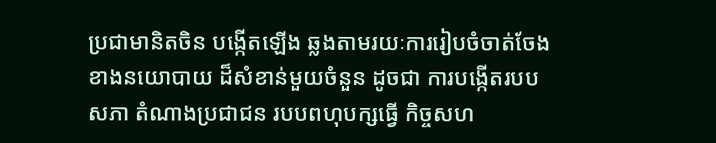ប្រជាមានិតចិន បង្កើតឡើង ឆ្លងតាមរយៈការរៀបចំចាត់ចែង ខាងនយោបាយ ដ៏សំខាន់មួយចំនួន ដូចជា ការបង្កើតរបបសភា តំណាងប្រជាជន របបពហុបក្សធ្វើ កិច្ចសហ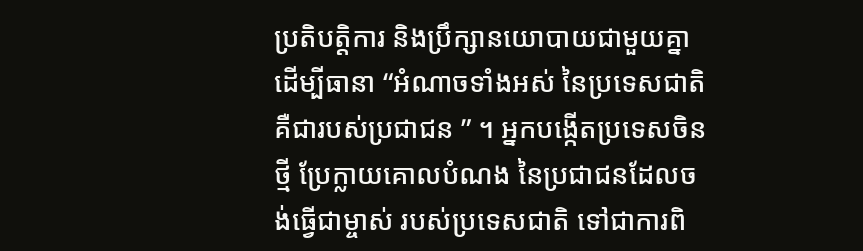ប្រតិបតិ្តការ និងប្រឹក្សានយោបាយជាមួយគ្នា ដើម្បីធានា “អំណាចទាំងអស់ នៃប្រទេសជាតិ គឺជារបស់ប្រជាជន ” ។ អ្នកបង្កើតប្រទេសចិនថ្មី ប្រែក្លាយគោលបំណង នៃប្រជាជនដែលចង់ធ្វើជាម្ចាស់ របស់ប្រទេសជាតិ ទៅជាការពិ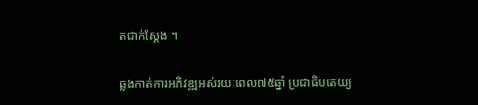តជាក់ស្តែង ។

ឆ្លងកាត់ការអភិវឌ្ឍអស់រយៈពេល៧៥ឆ្នាំ ប្រជាធិបតេយ្យ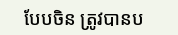បែបចិន ត្រូវបានប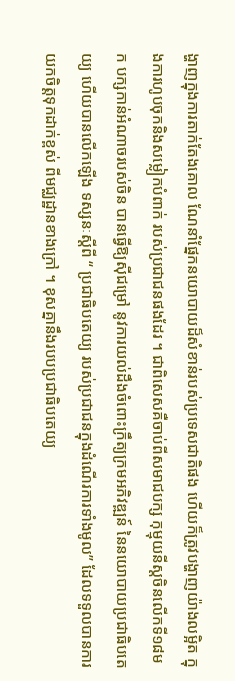ង្ហាញក្នុងការតាក់តែងគោល ណែនាំផ្នែកនយោបាយដ៏សំខាន់របស់ប្រទេសជាតិផង ហើយក៏ត្រូវបង្ហាញយ៉ាងលម្អិត ក្នុងការហូបចុកនិងសម្លៀកបំពាក់ របស់ប្រជាជនផងដែរ ។ ជាពិសេសគឺចាប់ពីសមាជបក្ស កុម្មុយនីស្តចិនលើកទី១៨មក បក្សកាន់អំណាចរបស់ចិន បានធ្វើឱ្យស៊ីជម្រៅ នូវការយល់ដឹងចំពោះក្រឹត្យក្រមអភិវឌ្ឍន៍ នៃនយោបាយប្រជាធិបតេយ្យ ហើយបានលើកឡើង ទស្សនៈស្តីពី “ ប្រជាធិបតេយ្យ របស់ប្រជាជនក្នុងដំណើរការទាំងមូល” ដែលទទួលបានការ យកចិត្តទុកដាក់ខ្ពស់ ពីមជ្ឈដ្ឋានខាងក្រៅ ។ ខុសគ្នានឹងរបបប្រជាធិបតេយ្យ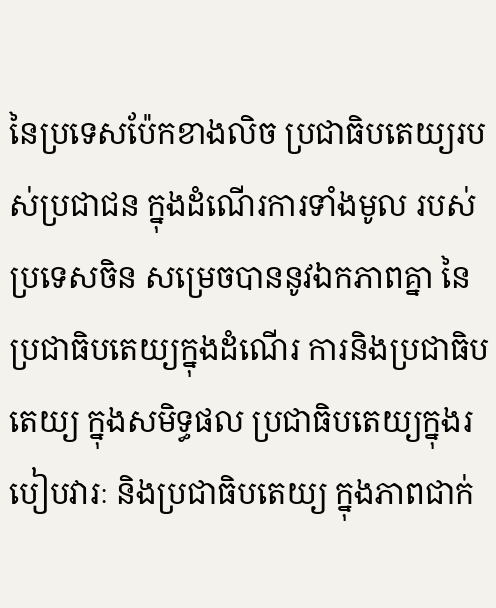នៃប្រទេសប៉ែកខាងលិច ប្រជាធិបតេយ្យរបស់ប្រជាជន ក្នុងដំណើរការទាំងមូល របស់ប្រទេសចិន សម្រេចបាននូវឯកភាពគ្នា នៃប្រជាធិបតេយ្យក្នុងដំណើរ ការនិងប្រជាធិបតេយ្យ ក្នុងសមិទ្ធផល ប្រជាធិបតេយ្យក្នុងរបៀបវារៈ និងប្រជាធិបតេយ្យ ក្នុងភាពជាក់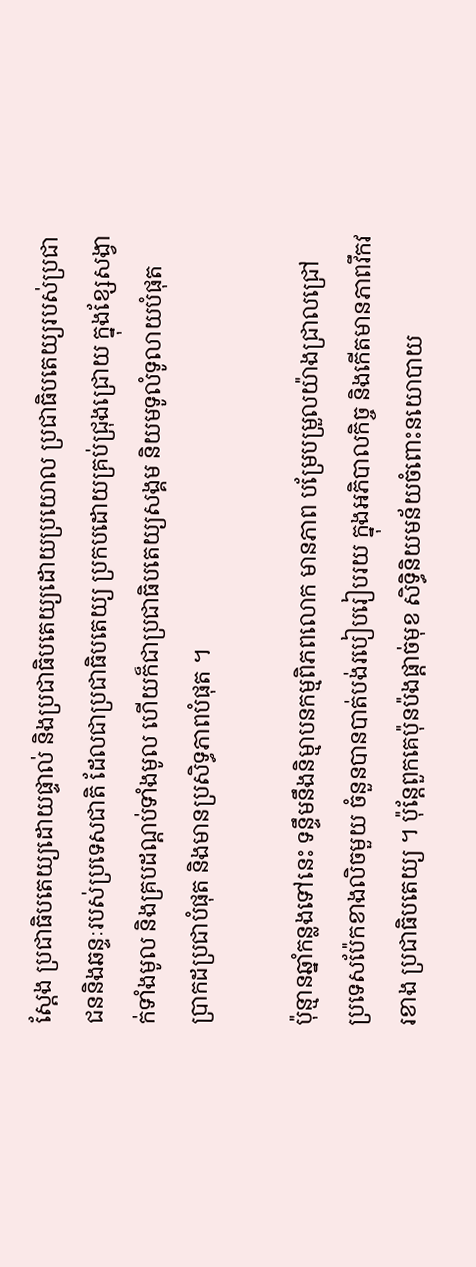ស្តែង ប្រជាធិបតេយ្យដោយផ្ទាល់ និងប្រជាធិបតេយ្យដោយប្រយោល ប្រជាធិបតេយ្យរបស់ប្រជាជននិងឆន្ទៈរបស់ប្រទេសជាតិ ដែលជាប្រជាធិបតេយ្យ ប្រកបដោយគ្រប់ជ្រុងជ្រោយ ក្នុងខ្សែសង្វាក់ទាំងមូល និងគ្របដណ្តប់ទាំងមូល ហើយក៏ជាប្រជាធិបតេយ្យសង្គម និយមទូលំទូលាយបំផុត ប្រាកដប្រជាបំផុត និងមានប្រសិទ្ធភាពបំផុត ។

ប៉ុន្មានឆ្នាំកន្លងទៅនេះ ទន្ទឹមនឹងនិម្មាបនកម្មពិភពលោក មានភាព បម្រែបម្រួលយ៉ាងជ្រាលជ្រៅ ប្រទេសប៉ែកខាងលិចមួយ ចំនួនបានបាត់បង់របៀបរៀបរយ ក្នុងអភិបាលកិច្ច និងកើតមានភាពវឹកវរខាង ប្រជាធិបតេយ្យ ។ ប៉ុន្តែពួកគេប៉ុនប៉ងផ្តាច់មុខ សិទ្ធិនិយមន័យចំពោះនយោបាយ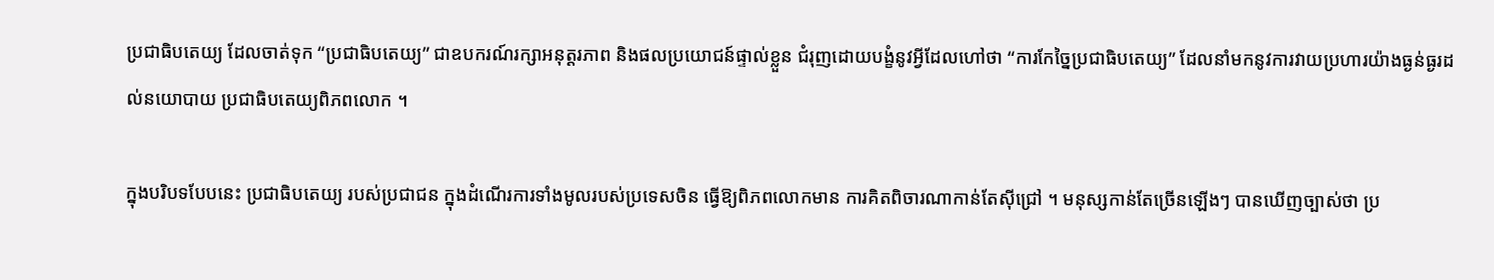ប្រជាធិបតេយ្យ ដែលចាត់ទុក “ប្រជាធិបតេយ្យ” ជាឧបករណ៍រក្សាអនុត្តរភាព និងផលប្រយោជន៍ផ្ទាល់ខ្លួន ជំរុញដោយបង្ខំនូវអ្វីដែលហៅថា “ការកែច្នៃប្រជាធិបតេយ្យ” ដែលនាំមកនូវការវាយប្រហារយ៉ាងធ្ងន់ធ្ងរដល់នយោបាយ ប្រជាធិបតេយ្យពិភពលោក ។

ក្នុងបរិបទបែបនេះ ប្រជាធិបតេយ្យ របស់ប្រជាជន ក្នុងដំណើរការទាំងមូលរបស់ប្រទេសចិន ធ្វើឱ្យពិភពលោកមាន ការគិតពិចារណាកាន់តែស៊ីជ្រៅ ។ មនុស្សកាន់តែច្រើនឡើងៗ បានឃើញច្បាស់ថា ប្រ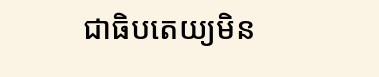ជាធិបតេយ្យមិន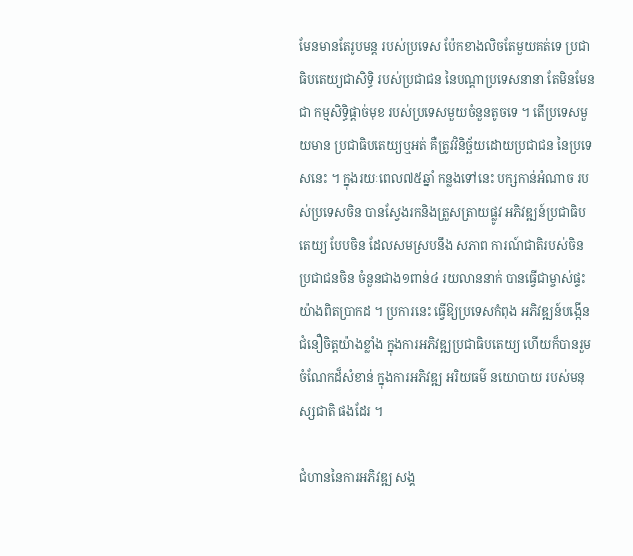មែនមានតែរូបមន្ត របស់ប្រទេស ប៉ែកខាងលិចតែមួយគត់ទេ ប្រជាធិបតេយ្យជាសិទ្ធិ របស់ប្រជាជន នៃបណ្តាប្រទេសនានា តែមិនមែនជា កម្មសិទ្ធិផ្តាច់មុខ របស់ប្រទេសមួយចំនួនតូចទេ ។ តើប្រទេសមួយមាន ប្រជាធិបតេយ្យឬអត់ គឺត្រូវវិនិច្ឆ័យដោយប្រជាជន នៃប្រទេសនេះ ។ ក្នុងរយៈពេល៧៥ឆ្នាំ កន្លងទៅនេះ បក្សកាន់អំណាច របស់ប្រទេសចិន បានស្វែងរកនិងត្រួសត្រាយផ្លូវ អភិវឌ្ឍន៍ប្រជាធិបតេយ្យ បែបចិន ដែលសមស្របនឹង សភាព ការណ៍ជាតិរបស់ចិន ប្រជាជនចិន ចំនួនជាង១ពាន់៤ រយលាននាក់ បានធ្វើជាម្ចាស់ផ្ទះយ៉ាងពិតប្រាកដ ។ ប្រការនេះ ធ្វើឱ្យប្រទេសកំពុង អភិវឌ្ឍន៍បង្កើនជំនឿចិត្តយ៉ាងខ្លាំង ក្នុងការអភិវឌ្ឍប្រជាធិបតេយ្យ ហើយក៏បានរួមចំណែកដ៏សំខាន់ ក្នុងការអភិវឌ្ឍ អរិយធម៌ នយោបាយ របស់មនុស្សជាតិ ផងដែរ ។

ជំហាននៃការអភិវឌ្ឍ សង្គ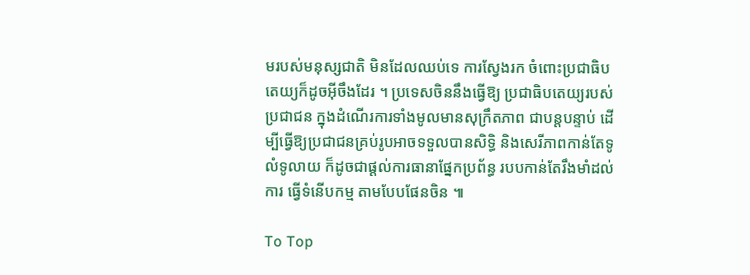មរបស់មនុស្សជាតិ មិនដែលឈប់ទេ ការស្វែងរក ចំពោះប្រជាធិបតេយ្យក៏ដូចអ៊ីចឹងដែរ ។ ប្រទេសចិននឹងធ្វើឱ្យ ប្រជាធិបតេយ្យរបស់ប្រជាជន ក្នុងដំណើរការទាំងមូលមានសុក្រឹតភាព ជាបន្តបន្ទាប់ ដើម្បីធ្វើឱ្យប្រជាជនគ្រប់រូបអាចទទួលបានសិទ្ធិ និងសេរីភាពកាន់តែទូលំទូលាយ ក៏ដូចជាផ្តល់ការធានាផ្នែកប្រព័ន្ធ របបកាន់តែរឹងមាំដល់ការ ធ្វើទំនើបកម្ម តាមបែបផែនចិន ៕

To Top